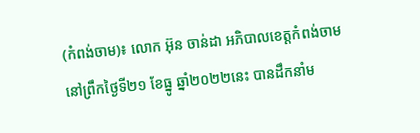(កំពង់ចាម)៖ លោក អ៊ុន ចាន់ដា អភិបាលខេត្តកំពង់ចាម នៅព្រឹកថ្ងៃទី២១ ខែធ្នូ ឆ្នាំ២០២២នេះ បានដឹកនាំម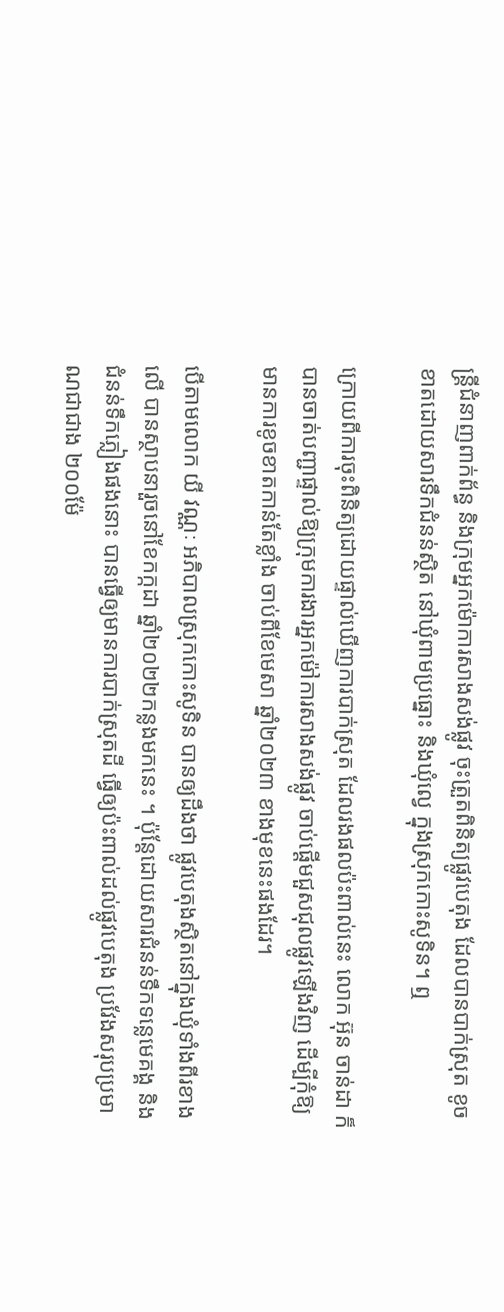ន្ត្រីជំនាញពាក់ព័ន្ធ និងក្រុមអ្នកម៉ោការសាងសង់ផ្លូវ ចុះត្រួតពិនិត្យផ្លូវបេតុង ដែលបានបាក់ស្រុត ខូចខាតដោយសារទឹកជំនន់ស្ថិត នៅឃុំពាមប្រធ្នោះ និងឃុំល្វេ ក្នុងស្រុកកោះសូទិន។ ឮ

ក្រោយពីការចុះពិនិត្យដោយផ្ទាល់ឃើញការបាក់ស្រុត ដែលរងផលប៉ះពាល់នេះ លោក អ៊ុន ចាន់ដា ក៏បានចាត់បញ្ជាផ្ទាល់ឱ្យក្រុមការងារអ្នកម៉ៅការសាងសង់ផ្លូវ ចាប់ផ្ដើមជួសជុលផ្លូវឡើងវិញ ដើម្បីកុំឱ្យមានការខូចខាតកាន់តែខ្លាំង ចាប់ពីខែមេសា ឆ្នាំ២០២៣ ខាងមុខនេះផងដែរ។

បើតាមលោក យី វណ្ណៈ អភិបាលស្រុកកោះសូទិន បានឲ្យដឹងថា ផ្លូវបេតុងស្ថិតនៅក្នុងឃុំទាំងពីរខាងលើ បានស្ថាបនារួចនៅខែកក្កដា ឆ្នាំ២០២២កន្លងមកនេះ ។ ប៉ុន្តែដោយសារជំនន់ទឹកទន្លេមេគង្គ និងជំនន់ទឹកភ្លៀងផងនោះ បានធ្វើឲ្យមានការបាក់ស្រុតដី ធ្វើឲ្យប៉ះពាល់ដល់ផ្លូវបេតុង ប្រវែងសរុបប្រមាណជាជាង ២០០ម៉ែ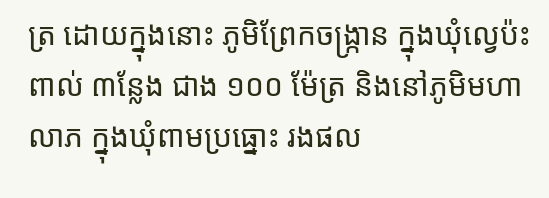ត្រ ដោយក្នុងនោះ ភូមិព្រែកចង្ក្រាន ក្នុងឃុំល្វេប៉ះពាល់ ៣ន្លែង ជាង ១០០ ម៉ែត្រ និងនៅភូមិមហាលាភ ក្នុងឃុំពាមប្រធ្នោះ រងផល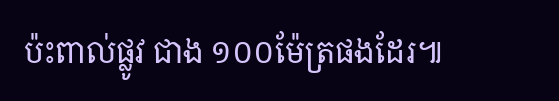ប៉ះពាល់ផ្លូវ ជាង ១០០ម៉ែត្រផងដែរ៕